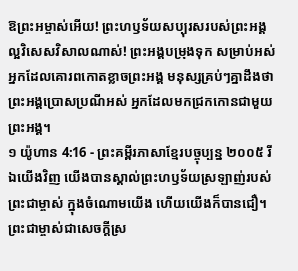ឱព្រះអម្ចាស់អើយ! ព្រះហឫទ័យសប្បុរសរបស់ព្រះអង្គ ល្អវិសេសវិសាលណាស់! ព្រះអង្គបម្រុងទុក សម្រាប់អស់អ្នកដែលគោរពកោតខ្លាចព្រះអង្គ មនុស្សគ្រប់ៗគ្នាដឹងថា ព្រះអង្គប្រោសប្រណីអស់ អ្នកដែលមកជ្រកកោនជាមួយព្រះអង្គ។
១ យ៉ូហាន 4:16 - ព្រះគម្ពីរភាសាខ្មែរបច្ចុប្បន្ន ២០០៥ រីឯយើងវិញ យើងបានស្គាល់ព្រះហឫទ័យស្រឡាញ់របស់ព្រះជាម្ចាស់ ក្នុងចំណោមយើង ហើយយើងក៏បានជឿ។ ព្រះជាម្ចាស់ជាសេចក្ដីស្រ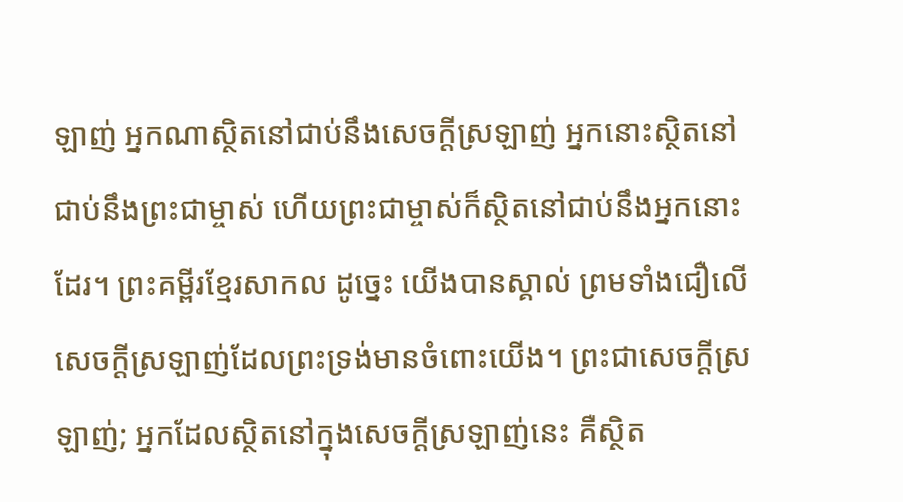ឡាញ់ អ្នកណាស្ថិតនៅជាប់នឹងសេចក្ដីស្រឡាញ់ អ្នកនោះស្ថិតនៅជាប់នឹងព្រះជាម្ចាស់ ហើយព្រះជាម្ចាស់ក៏ស្ថិតនៅជាប់នឹងអ្នកនោះដែរ។ ព្រះគម្ពីរខ្មែរសាកល ដូច្នេះ យើងបានស្គាល់ ព្រមទាំងជឿលើសេចក្ដីស្រឡាញ់ដែលព្រះទ្រង់មានចំពោះយើង។ ព្រះជាសេចក្ដីស្រឡាញ់; អ្នកដែលស្ថិតនៅក្នុងសេចក្ដីស្រឡាញ់នេះ គឺស្ថិត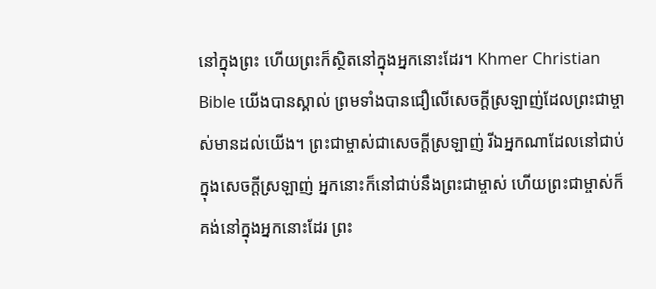នៅក្នុងព្រះ ហើយព្រះក៏ស្ថិតនៅក្នុងអ្នកនោះដែរ។ Khmer Christian Bible យើងបានស្គាល់ ព្រមទាំងបានជឿលើសេចក្ដីស្រឡាញ់ដែលព្រះជាម្ចាស់មានដល់យើង។ ព្រះជាម្ចាស់ជាសេចក្ដីស្រឡាញ់ រីឯអ្នកណាដែលនៅជាប់ក្នុងសេចក្ដីស្រឡាញ់ អ្នកនោះក៏នៅជាប់នឹងព្រះជាម្ចាស់ ហើយព្រះជាម្ចាស់ក៏គង់នៅក្នុងអ្នកនោះដែរ ព្រះ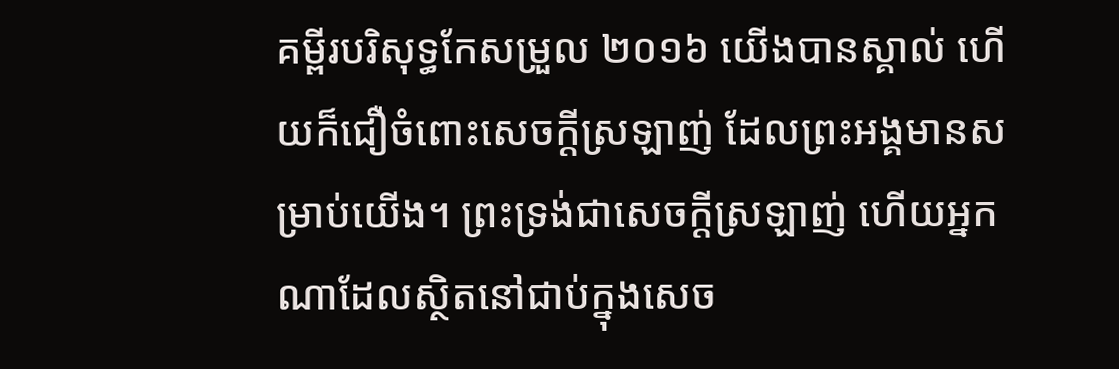គម្ពីរបរិសុទ្ធកែសម្រួល ២០១៦ យើងបានស្គាល់ ហើយក៏ជឿចំពោះសេចក្ដីស្រឡាញ់ ដែលព្រះអង្គមានសម្រាប់យើង។ ព្រះទ្រង់ជាសេចក្ដីស្រឡាញ់ ហើយអ្នកណាដែលស្ថិតនៅជាប់ក្នុងសេច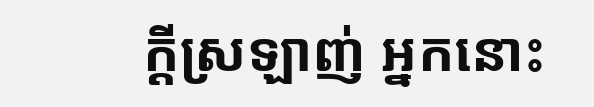ក្ដីស្រឡាញ់ អ្នកនោះ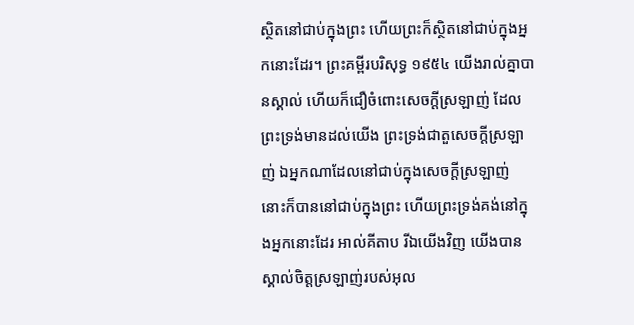ស្ថិតនៅជាប់ក្នុងព្រះ ហើយព្រះក៏ស្ថិតនៅជាប់ក្នុងអ្នកនោះដែរ។ ព្រះគម្ពីរបរិសុទ្ធ ១៩៥៤ យើងរាល់គ្នាបានស្គាល់ ហើយក៏ជឿចំពោះសេចក្ដីស្រឡាញ់ ដែលព្រះទ្រង់មានដល់យើង ព្រះទ្រង់ជាតួសេចក្ដីស្រឡាញ់ ឯអ្នកណាដែលនៅជាប់ក្នុងសេចក្ដីស្រឡាញ់ នោះក៏បាននៅជាប់ក្នុងព្រះ ហើយព្រះទ្រង់គង់នៅក្នុងអ្នកនោះដែរ អាល់គីតាប រីឯយើងវិញ យើងបានស្គាល់ចិត្តស្រឡាញ់របស់អុល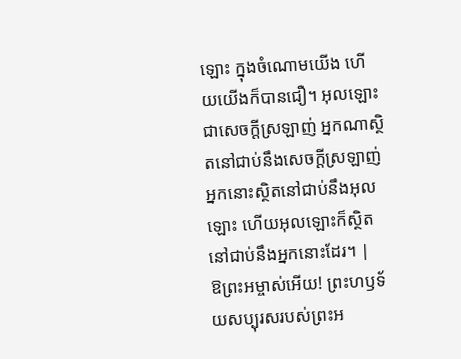ឡោះ ក្នុងចំណោមយើង ហើយយើងក៏បានជឿ។ អុលឡោះជាសេចក្ដីស្រឡាញ់ អ្នកណាស្ថិតនៅជាប់នឹងសេចក្ដីស្រឡាញ់ អ្នកនោះស្ថិតនៅជាប់នឹងអុលឡោះ ហើយអុលឡោះក៏ស្ថិតនៅជាប់នឹងអ្នកនោះដែរ។ |
ឱព្រះអម្ចាស់អើយ! ព្រះហឫទ័យសប្បុរសរបស់ព្រះអ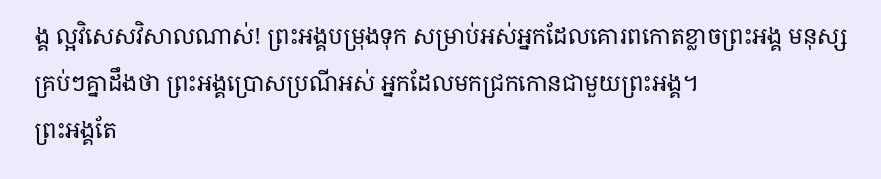ង្គ ល្អវិសេសវិសាលណាស់! ព្រះអង្គបម្រុងទុក សម្រាប់អស់អ្នកដែលគោរពកោតខ្លាចព្រះអង្គ មនុស្សគ្រប់ៗគ្នាដឹងថា ព្រះអង្គប្រោសប្រណីអស់ អ្នកដែលមកជ្រកកោនជាមួយព្រះអង្គ។
ព្រះអង្គតែ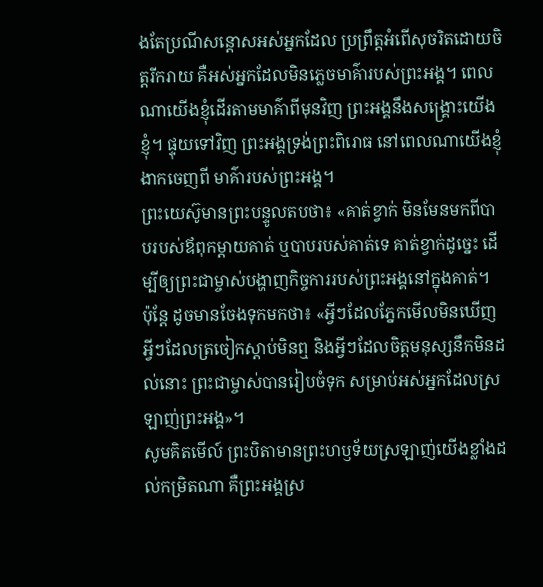ងតែប្រណីសន្ដោសអស់អ្នកដែល ប្រព្រឹត្តអំពើសុចរិតដោយចិត្តរីករាយ គឺអស់អ្នកដែលមិនភ្លេចមាគ៌ារបស់ព្រះអង្គ។ ពេលណាយើងខ្ញុំដើរតាមមាគ៌ាពីមុនវិញ ព្រះអង្គនឹងសង្គ្រោះយើងខ្ញុំ។ ផ្ទុយទៅវិញ ព្រះអង្គទ្រង់ព្រះពិរោធ នៅពេលណាយើងខ្ញុំងាកចេញពី មាគ៌ារបស់ព្រះអង្គ។
ព្រះយេស៊ូមានព្រះបន្ទូលតបថា៖ «គាត់ខ្វាក់ មិនមែនមកពីបាបរបស់ឪពុកម្ដាយគាត់ ឬបាបរបស់គាត់ទេ គាត់ខ្វាក់ដូច្នេះ ដើម្បីឲ្យព្រះជាម្ចាស់បង្ហាញកិច្ចការរបស់ព្រះអង្គនៅក្នុងគាត់។
ប៉ុន្តែ ដូចមានចែងទុកមកថា៖ «អ្វីៗដែលភ្នែកមើលមិនឃើញ អ្វីៗដែលត្រចៀកស្ដាប់មិនឮ និងអ្វីៗដែលចិត្តមនុស្សនឹកមិនដល់នោះ ព្រះជាម្ចាស់បានរៀបចំទុក សម្រាប់អស់អ្នកដែលស្រឡាញ់ព្រះអង្គ»។
សូមគិតមើល៍ ព្រះបិតាមានព្រះហឫទ័យស្រឡាញ់យើងខ្លាំងដល់កម្រិតណា គឺព្រះអង្គស្រ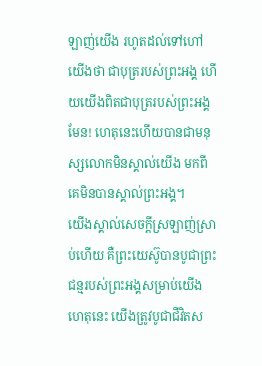ឡាញ់យើង រហូតដល់ទៅហៅយើងថា ជាបុត្ររបស់ព្រះអង្គ ហើយយើងពិតជាបុត្ររបស់ព្រះអង្គមែន! ហេតុនេះហើយបានជាមនុស្សលោកមិនស្គាល់យើង មកពីគេមិនបានស្គាល់ព្រះអង្គ។
យើងស្គាល់សេចក្ដីស្រឡាញ់ស្រាប់ហើយ គឺព្រះយេស៊ូបានបូជាព្រះជន្មរបស់ព្រះអង្គសម្រាប់យើង ហេតុនេះ យើងត្រូវបូជាជីវិតស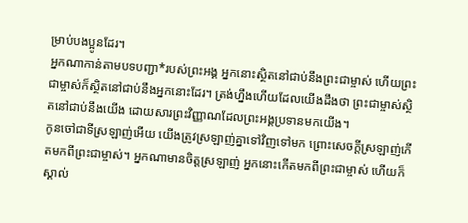ម្រាប់បងប្អូនដែរ។
អ្នកណាកាន់តាមបទបញ្ជា*របស់ព្រះអង្គ អ្នកនោះស្ថិតនៅជាប់នឹងព្រះជាម្ចាស់ ហើយព្រះជាម្ចាស់ក៏ស្ថិតនៅជាប់នឹងអ្នកនោះដែរ។ ត្រង់ហ្នឹងហើយដែលយើងដឹងថា ព្រះជាម្ចាស់ស្ថិតនៅជាប់នឹងយើង ដោយសារព្រះវិញ្ញាណដែលព្រះអង្គប្រទានមកយើង។
កូនចៅជាទីស្រឡាញ់អើយ យើងត្រូវស្រឡាញ់គ្នាទៅវិញទៅមក ព្រោះសេចក្ដីស្រឡាញ់កើតមកពីព្រះជាម្ចាស់។ អ្នកណាមានចិត្តស្រឡាញ់ អ្នកនោះកើតមកពីព្រះជាម្ចាស់ ហើយក៏ស្គាល់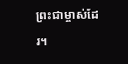ព្រះជាម្ចាស់ដែរ។